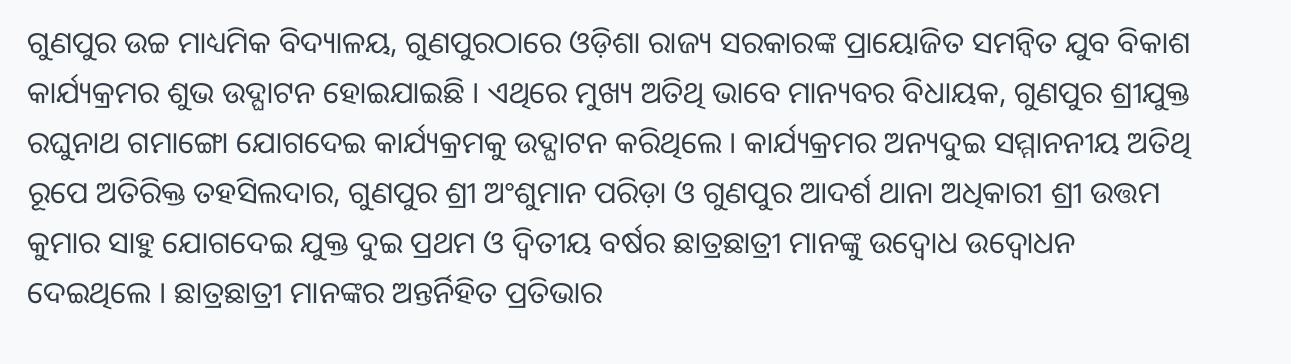ଗୁଣପୁର ଉଚ୍ଚ ମାଧ୍ୟମିକ ବିଦ୍ୟାଳୟ, ଗୁଣପୁରଠାରେ ଓଡ଼ିଶା ରାଜ୍ୟ ସରକାରଙ୍କ ପ୍ରାୟୋଜିତ ସମନ୍ୱିତ ଯୁବ ବିକାଶ କାର୍ଯ୍ୟକ୍ରମର ଶୁଭ ଉଦ୍ଘାଟନ ହୋଇଯାଇଛି । ଏଥିରେ ମୁଖ୍ୟ ଅତିଥି ଭାବେ ମାନ୍ୟବର ବିଧାୟକ, ଗୁଣପୁର ଶ୍ରୀଯୁକ୍ତ ରଘୁନାଥ ଗମାଙ୍ଗୋ ଯୋଗଦେଇ କାର୍ଯ୍ୟକ୍ରମକୁ ଉଦ୍ଘାଟନ କରିଥିଲେ । କାର୍ଯ୍ୟକ୍ରମର ଅନ୍ୟଦୁଇ ସମ୍ମାନନୀୟ ଅତିଥି ରୂପେ ଅତିରିକ୍ତ ତହସିଲଦାର, ଗୁଣପୁର ଶ୍ରୀ ଅଂଶୁମାନ ପରିଡ଼ା ଓ ଗୁଣପୁର ଆଦର୍ଶ ଥାନା ଅଧିକାରୀ ଶ୍ରୀ ଉତ୍ତମ କୁମାର ସାହୁ ଯୋଗଦେଇ ଯୁକ୍ତ ଦୁଇ ପ୍ରଥମ ଓ ଦ୍ଵିତୀୟ ବର୍ଷର ଛାତ୍ରଛାତ୍ରୀ ମାନଙ୍କୁ ଉଦ୍ବୋଧ ଉଦ୍ବୋଧନ ଦେଇଥିଲେ । ଛାତ୍ରଛାତ୍ରୀ ମାନଙ୍କର ଅନ୍ତର୍ନିହିତ ପ୍ରତିଭାର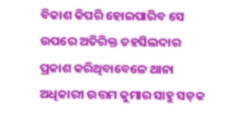ବିକାଶ କିପରି ହୋଇପାରିବ ସେ ଉପରେ ଅତିରିକ୍ତ ତହସିଲଦାର ପ୍ରକାଶ କରିଥିବାବେଳେ ଥାନା ଅଧିକାରୀ ଉତ୍ତମ କୁମାର ସାହୁ ସଡ଼କ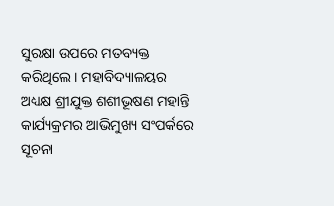ସୁରକ୍ଷା ଉପରେ ମତବ୍ୟକ୍ତ କରିଥିଲେ। ମହାବିଦ୍ୟାଳୟର ଅଧ୍ୟକ୍ଷ ଶ୍ରୀଯୁକ୍ତ ଶଶୀଭୂଷଣ ମହାନ୍ତି କାର୍ଯ୍ୟକ୍ରମର ଆଭିମୁଖ୍ୟ ସଂପର୍କରେ ସୂଚନା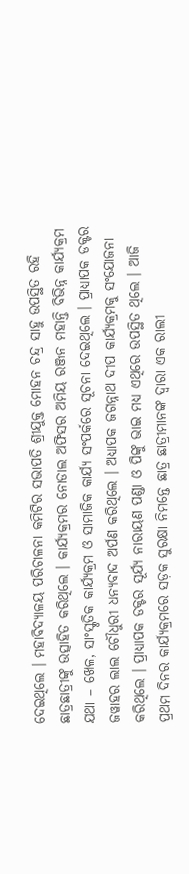ଦେଇଥିଲେ । ମହାବିଦ୍ୟାଳୟ ପରିଚାଳନା କମିଟିର ସଭାପତି ଶ୍ରୀଯୁକ୍ତ ମୋହନ ଚନ୍ଦ୍ର ସାହୁ ଉପସ୍ଥିତ ରହି ଛାତ୍ରଛାତ୍ରୀଙ୍କୁ ଉତ୍ସାହିତ କରିଥିଲେ । କାର୍ଯ୍ୟକ୍ରମର ନୋଡାଲ ଅଫିସର ଅମିୟ ରଞ୍ଜନ ମହାନ୍ତି ବିଭିନ୍ନ କାର୍ଯ୍ୟକ୍ରମ ଯଥା – ଖେଳ, ସାଂସ୍କୃତିକ କାର୍ଯ୍ୟକ୍ରମ ଓ ସାମାଜିକ କାର୍ଯ୍ୟ ସଂପର୍କରେ ସୂଚନା ଦେଇଥିଲେ । ପ୍ରାଧ୍ୟାପକ ଡକ୍ଟର ଜୱାହର ଲାଲ ଚୌଧୁରୀ ଧନ୍ୟବାଦ ଅର୍ପଣ କରିଥିଲେ । ଅଧ୍ୟାପକ ଜଗନ୍ନାଥ ଦୀପ କାର୍ଯ୍ୟକ୍ରମକୁ ସଂଯୋଜନା କରିଥିଲେ । ପ୍ରାଧ୍ୟାପକ ଡକ୍ଟର ସୂର୍ଯ୍ୟ ନାରାୟଣ ପଣ୍ଡା ଓ ପିଙ୍କୁ ଭାଇ ମଧ୍ୟ ଏଥିରେ ଉପସ୍ଥିତ ଥିଲେ । ଆଜି ପ୍ରଥମ ଦିନର କାର୍ଯ୍ୟକ୍ରମରେ ସଡ଼କ ସୁରକ୍ଷା ନିମନ୍ତେ ଛାତ୍ର ଛାତ୍ରୀମାନଙ୍କ ଦ୍ଵାରା ଏକ ରାଲୀ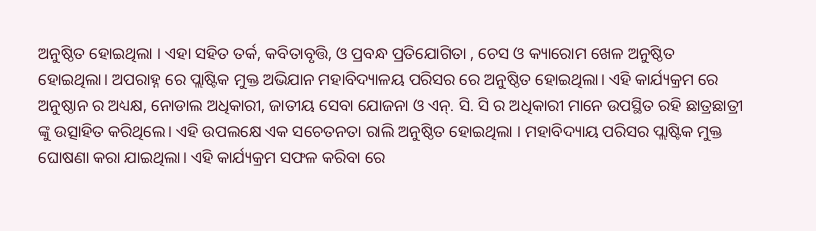ଅନୁଷ୍ଠିତ ହୋଇଥିଲା । ଏହା ସହିତ ତର୍କ, କବିତାବୃତ୍ତି, ଓ ପ୍ରବନ୍ଧ ପ୍ରତିଯୋଗିତା , ଚେସ ଓ କ୍ୟାରୋମ ଖେଳ ଅନୁଷ୍ଠିତ ହୋଇଥିଲା। ଅପରାହ୍ନ ରେ ପ୍ଲାଷ୍ଟିକ ମୁକ୍ତ ଅଭିଯାନ ମହାବିଦ୍ୟାଳୟ ପରିସର ରେ ଅନୁଷ୍ଠିତ ହୋଇଥିଲା। ଏହି କାର୍ଯ୍ୟକ୍ରମ ରେ ଅନୁଷ୍ଠାନ ର ଅଧ୍ୟକ୍ଷ, ନୋଡାଲ ଅଧିକାରୀ, ଜାତୀୟ ସେବା ଯୋଜନା ଓ ଏନ୍. ସି. ସି ର ଅଧିକାରୀ ମାନେ ଉପସ୍ଥିତ ରହି ଛାତ୍ରଛାତ୍ରୀ ଙ୍କୁ ଉତ୍ସାହିତ କରିଥିଲେ। ଏହି ଉପଲକ୍ଷେ ଏକ ସଚେତନତା ରାଲି ଅନୁଷ୍ଠିତ ହୋଇଥିଲା । ମହାବିଦ୍ୟାୟ ପରିସର ପ୍ଲାଷ୍ଟିକ ମୁକ୍ତ ଘୋଷଣା କରା ଯାଇଥିଲା। ଏହି କାର୍ଯ୍ୟକ୍ରମ ସଫଳ କରିବା ରେ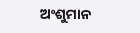ଅଂଶୁମାନ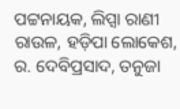ପଟ୍ଟନାୟକ, ଲିପ୍ସା ରାଣୀ ରାଉଳ, ହଡ଼ିପା ଲୋକେଶ, ର. ଦେବିପ୍ରସାଦ, ତନୁଜା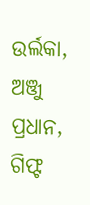ଉର୍ଲକା, ଅଞ୍ଜୁ ପ୍ରଧାନ, ଗିଫ୍ଟ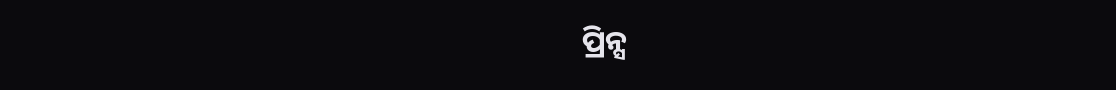ପ୍ରିନ୍ସ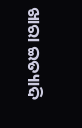ଖାରା ଇତ୍ୟାଦି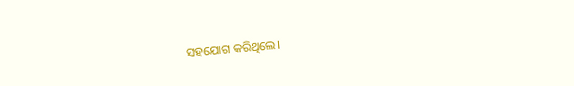ସହଯୋଗ କରିଥିଲେ।